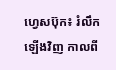ហ្វេសប៊ុក៖ រំលឹកឡើងវិញ កាលពី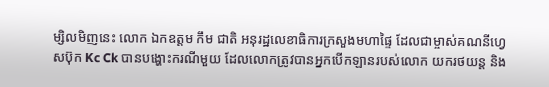ម្សិលមិញនេះ លោក ឯកឧត្ដម កឹម ជាតិ អនុរដ្ឋលេខាធិការក្រសួងមហាផ្ទៃ ដែលជាម្ចាស់គណនីហ្វេសប៊ុក Kc Ck បានបង្ហោះករណីមួយ ដែលលោកត្រូវបានអ្នកបើកឡានរបស់លោក យករថយន្ត និង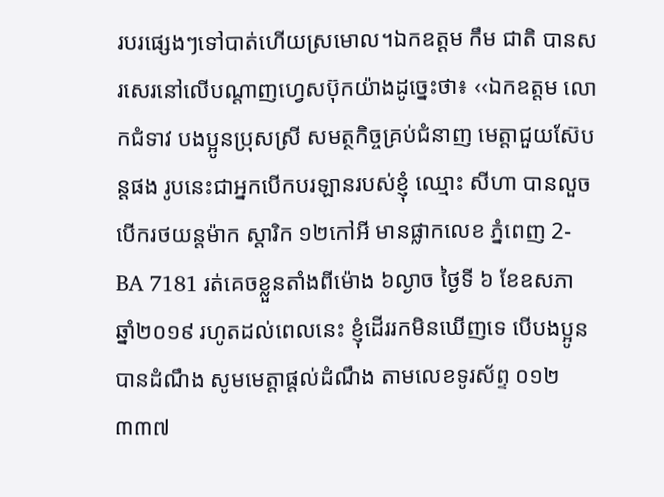របរផ្សេងៗទៅបាត់ហើយស្រមោល។ឯកឧត្ដម កឹម ជាតិ បានសរសេរនៅលើបណ្ដាញហ្វេសប៊ុកយ៉ាងដូច្នេះថា៖ ‹‹ឯកឧត្តម លោកជំទាវ បងប្អូនប្រុសស្រី សមត្ថកិច្ចគ្រប់ជំនាញ មេត្តាជួយស៊ែបន្តផង រូបនេះជាអ្នកបើកបរឡានរបស់ខ្ញុំ ឈ្មោះ សីហា បានលួចបើករថយន្តម៉ាក ស្តារិក ១២កៅអី មានផ្លាកលេខ ភ្នំពេញ 2-BA 7181 រត់គេចខ្លួនតាំងពីម៉ោង ៦ល្ងាច ថ្ងៃទី ៦ ខែឧសភា ឆ្នាំ២០១៩ រហូតដល់ពេលនេះ ខ្ញុំដើររកមិនឃើញទេ បើបងប្អូនបានដំណឹង សូមមេត្តាផ្តល់ដំណឹង តាមលេខទូរស័ព្ទ ០១២ ៣៣៧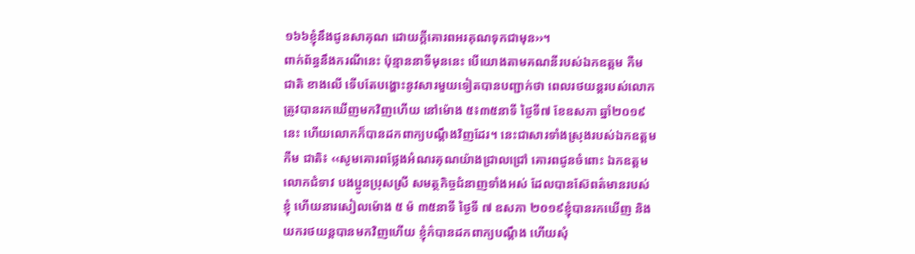១៦៦ខ្ញុំនឹងជូនសាគុណ ដោយក្តីគោរពអរគុណទុកជាមុន››។
ពាក់ព័ន្ធនឹងករណីនេះ ប៉ុន្មាននាទីមុននេះ បើយោងតាមគណនីរបស់ឯកឧត្តម កឺម ជាតិ ខាងលើ ទើបតែបង្ហោះនូវសារមួយទៀតបានបញ្ជាក់ថា ពេលរថយន្តរបស់លោក ត្រូវបានរកឃើញមកវិញហើយ នៅម៉ោង ៥៖៣៥នាទី ថ្ងៃទី៧ ខែឧសភា ឆ្នាំ២០១៩ នេះ ហើយលោកក៏បានដកពាក្យបណ្ដឹងវិញដែរ។ នេះជាសារទាំងស្រុងរបស់ឯកឧត្តម កឺម ជាតិ៖ ‹‹សូមគោរពថ្លែងអំណរគុណយ៉ាងជ្រាលជ្រៅ គោរពជូនចំពោះ ឯកឧត្តម លោកជំទាវ បងប្អូនប្រុសស្រី សមត្ថកិច្ចជំនាញទាំងអស់ ដែលបានស៊ែពត៌មានរបស់ខ្ញុំ ហើយនារសៀលម៉ោង ៥ ម៉ ៣៥នាទី ថ្ងៃទី ៧ ឧសភា ២០១៩ខ្ញុំបានរកឃើញ និងយករថយន្តបានមកវិញហើយ ខ្ញុំក៌បានដកពាក្យបណ្តឹង ហើយសុំ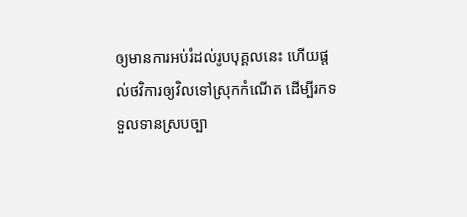ឲ្យមានការអប់រំដល់រូបបុគ្គលនេះ ហើយផ្តល់ថវិការឲ្យវិលទៅស្រុកកំណើត ដើម្បីរកទទួលទានស្របច្បា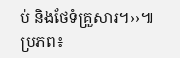ប់ និងថែទំគ្រួសារ។››៕ ប្រភព៖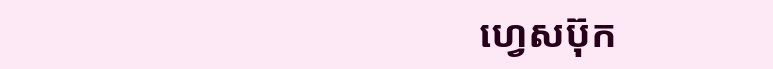ហ្វេសប៊ុក